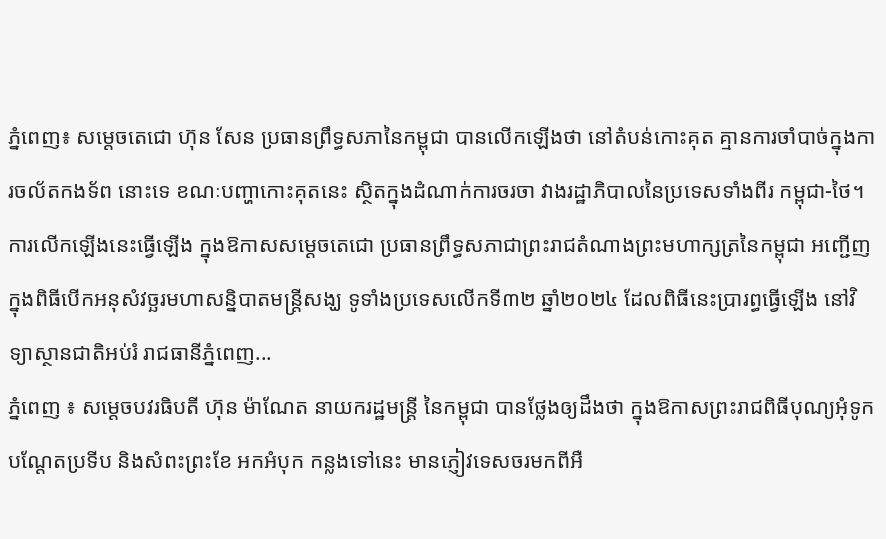ភ្នំពេញ៖ សម្ដេចតេជោ ហ៊ុន សែន ប្រធានព្រឹទ្ធសភានៃកម្ពុជា បានលើកឡើងថា នៅតំបន់កោះគុត គ្មានការចាំបាច់ក្នុងការចល័តកងទ័ព នោះទេ ខណៈបញ្ហាកោះគុតនេះ ស្ថិតក្នុងដំណាក់ការចរចា វាងរដ្ឋាភិបាលនៃប្រទេសទាំងពីរ កម្ពុជា-ថៃ។ ការលើកឡើងនេះធ្វើឡើង ក្នុងឱកាសសម្ដេចតេជោ ប្រធានព្រឹទ្ធសភាជាព្រះរាជតំណាងព្រះមហាក្សត្រនៃកម្ពុជា អញ្ជើញក្នុងពិធីបើកអនុសំវច្ឆរមហាសន្និបាតមន្ត្រីសង្ឃ ទូទាំងប្រទេសលើកទី៣២ ឆ្នាំ២០២៤ ដែលពិធីនេះប្រារព្ធធ្វើឡើង នៅវិទ្យាស្ថានជាតិអប់រំ រាជធានីភ្នំពេញ...
ភ្នំពេញ ៖ សម្តេចបវរធិបតី ហ៊ុន ម៉ាណែត នាយករដ្ឋមន្ត្រី នៃកម្ពុជា បានថ្លែងឲ្យដឹងថា ក្នុងឱកាសព្រះរាជពិធីបុណ្យអុំទូក បណ្តែតប្រទីប និងសំពះព្រះខែ អកអំបុក កន្លងទៅនេះ មានភ្ញៀវទេសចរមកពីអឺ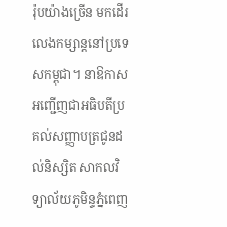រ៉ុបយ៉ាងច្រើន មកដើរលេងកម្សាន្តនៅប្រទេសកម្ពុជា។ នាឱកាសអញ្ជើញជាអធិបតីប្រគល់សញ្ញាបត្រជូនដល់និស្សិត សាកលវិទ្យាល័យភូមិន្ទភ្នំពេញ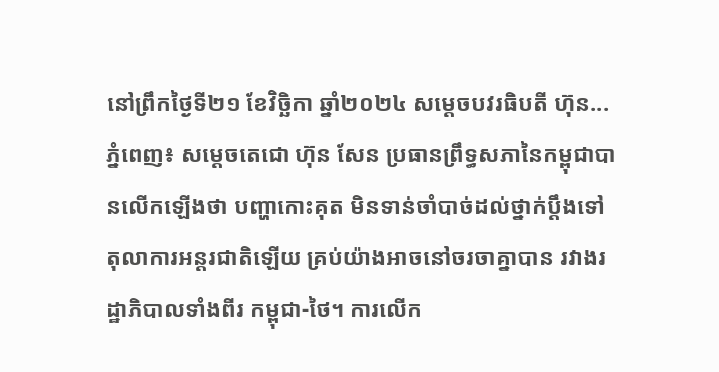នៅព្រឹកថ្ងៃទី២១ ខែវិច្ឆិកា ឆ្នាំ២០២៤ សម្តេចបវរធិបតី ហ៊ុន...
ភ្នំពេញ៖ សម្ដេចតេជោ ហ៊ុន សែន ប្រធានព្រឹទ្ធសភានៃកម្ពុជាបានលើកឡើងថា បញ្ហាកោះគុត មិនទាន់ចាំបាច់ដល់ថ្នាក់ប្ដឹងទៅតុលាការអន្តរជាតិឡើយ គ្រប់យ៉ាងអាចនៅចរចាគ្នាបាន រវាងរដ្ឋាភិបាលទាំងពីរ កម្ពុជា-ថៃ។ ការលើក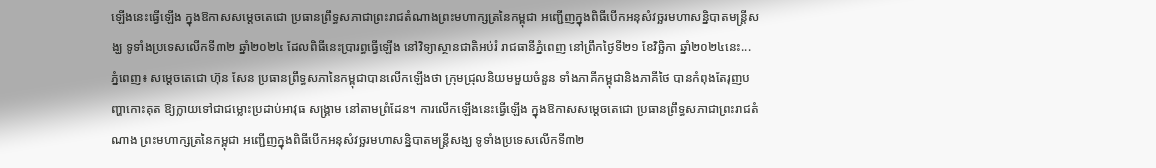ឡើងនេះធ្វើឡើង ក្នុងឱកាសសម្ដេចតេជោ ប្រធានព្រឹទ្ធសភាជាព្រះរាជតំណាងព្រះមហាក្សត្រនៃកម្ពុជា អញ្ជើញក្នុងពិធីបើកអនុសំវច្ឆរមហាសន្និបាតមន្ត្រីសង្ឃ ទូទាំងប្រទេសលើកទី៣២ ឆ្នាំ២០២៤ ដែលពិធីនេះប្រារព្ធធ្វើឡើង នៅវិទ្យាស្ថានជាតិអប់រំ រាជធានីភ្នំពេញ នៅព្រឹកថ្ងៃទី២១ ខែវិច្ឆិកា ឆ្នាំ២០២៤នេះ...
ភ្នំពេញ៖ សម្ដេចតេជោ ហ៊ុន សែន ប្រធានព្រឹទ្ធសភានៃកម្ពុជាបានលើកឡើងថា ក្រុមជ្រុលនិយមមួយចំនួន ទាំងភាគីកម្ពុជានិងភាគីថៃ បានកំពុងតែរុញបញ្ហាកោះគុត ឱ្យក្លាយទៅជាជម្លោះប្រដាប់អាវុធ សង្គ្រាម នៅតាមព្រំដែន។ ការលើកឡើងនេះធ្វើឡើង ក្នុងឱកាសសម្ដេចតេជោ ប្រធានព្រឹទ្ធសភាជាព្រះរាជតំណាង ព្រះមហាក្សត្រនៃកម្ពុជា អញ្ជើញក្នុងពិធីបើកអនុសំវច្ឆរមហាសន្និបាតមន្ត្រីសង្ឃ ទូទាំងប្រទេសលើកទី៣២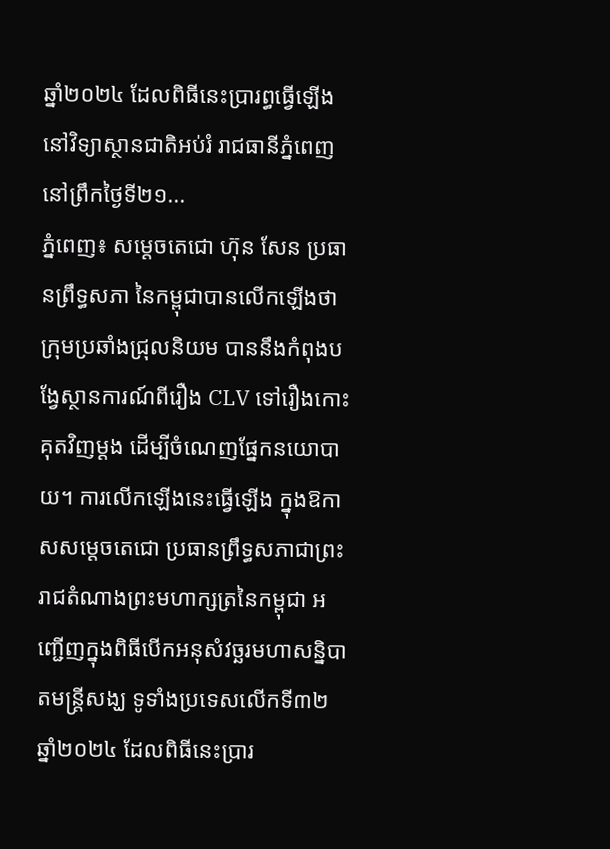ឆ្នាំ២០២៤ ដែលពិធីនេះប្រារព្ធធ្វើឡើង នៅវិទ្យាស្ថានជាតិអប់រំ រាជធានីភ្នំពេញ នៅព្រឹកថ្ងៃទី២១...
ភ្នំពេញ៖ សម្ដេចតេជោ ហ៊ុន សែន ប្រធានព្រឹទ្ធសភា នៃកម្ពុជាបានលើកឡើងថា ក្រុមប្រឆាំងជ្រុលនិយម បាននឹងកំពុងបង្វែស្ថានការណ៍ពីរឿង CLV ទៅរឿងកោះគុតវិញម្ដង ដើម្បីចំណេញផ្នែកនយោបាយ។ ការលើកឡើងនេះធ្វើឡើង ក្នុងឱកាសសម្ដេចតេជោ ប្រធានព្រឹទ្ធសភាជាព្រះរាជតំណាងព្រះមហាក្សត្រនៃកម្ពុជា អញ្ជើញក្នុងពិធីបើកអនុសំវច្ឆរមហាសន្និបាតមន្ត្រីសង្ឃ ទូទាំងប្រទេសលើកទី៣២ ឆ្នាំ២០២៤ ដែលពិធីនេះប្រារ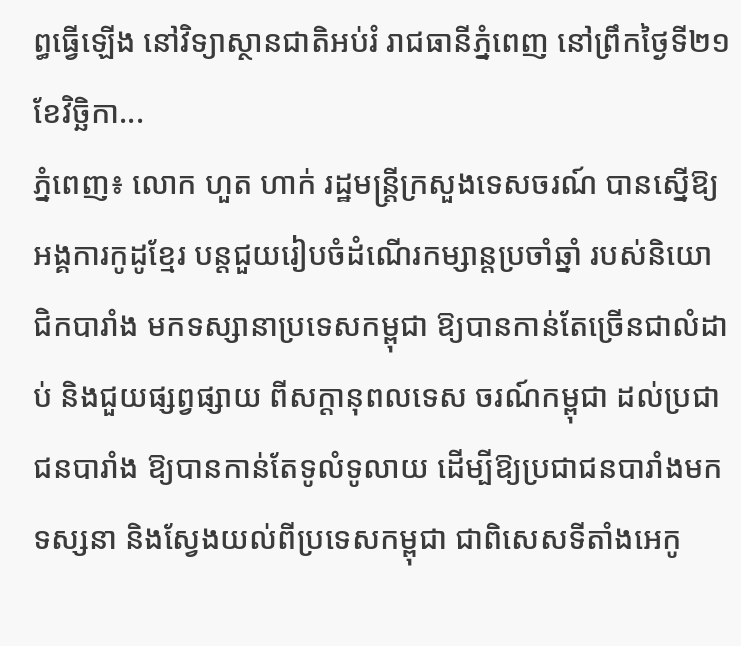ព្ធធ្វើឡើង នៅវិទ្យាស្ថានជាតិអប់រំ រាជធានីភ្នំពេញ នៅព្រឹកថ្ងៃទី២១ ខែវិច្ឆិកា...
ភ្នំពេញ៖ លោក ហួត ហាក់ រដ្ឋមន្ត្រីក្រសួងទេសចរណ៍ បានស្នើឱ្យអង្គការកូដូខ្មែរ បន្តជួយរៀបចំដំណើរកម្សាន្តប្រចាំឆ្នាំ របស់និយោជិកបារាំង មកទស្សានាប្រទេសកម្ពុជា ឱ្យបានកាន់តែច្រើនជាលំដាប់ និងជួយផ្សព្វផ្សាយ ពីសក្តានុពលទេស ចរណ៍កម្ពុជា ដល់ប្រជាជនបារាំង ឱ្យបានកាន់តែទូលំទូលាយ ដើម្បីឱ្យប្រជាជនបារាំងមកទស្សនា និងស្វែងយល់ពីប្រទេសកម្ពុជា ជាពិសេសទីតាំងអេកូ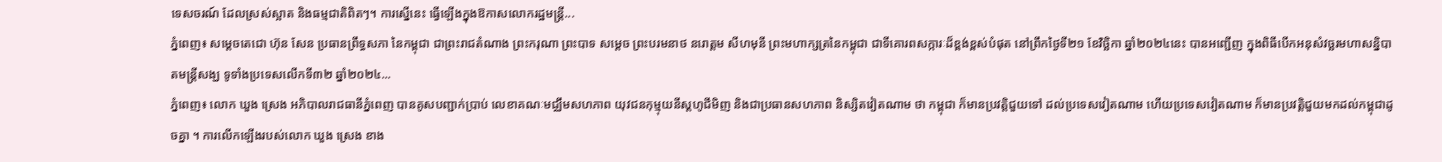ទេសចរណ៍ ដែលស្រស់ស្អាត និងធម្មជាតិពិតៗ។ ការស្នើនេះ ធ្វើឡើងក្នុងឱកាសលោករដ្ឋមន្រ្តី...
ភ្នំពេញ៖ សម្ដេចតេជោ ហ៊ុន សែន ប្រធានព្រឹទ្ធសភា នៃកម្ពុជា ជាព្រះរាជតំណាង ព្រះករុណា ព្រះបាទ សម្ដេច ព្រះបរមនាថ នរោត្តម សីហមុនី ព្រះមហាក្សត្រនៃកម្ពុជា ជាទីគោរពសក្ការៈដ៏ខ្ពង់ខ្ពស់បំផុត នៅព្រឹកថ្ងៃទី២១ ខែវិច្ឆិកា ឆ្នាំ២០២៤នេះ បានអញ្ជើញ ក្នុងពិធីបើកអនុសំវច្ឆរមហាសន្និបាតមន្ត្រីសង្ឃ ទូទាំងប្រទេសលើកទី៣២ ឆ្នាំ២០២៤...
ភ្នំពេញ៖ លោក ឃួង ស្រេង អភិបាលរាជធានីភ្នំពេញ បានគូសបញ្ជាក់ប្រាប់ លេខាគណៈមជ្ឈឹមសហភាព យុវជនកុម្មុយនីស្តហូជីមិញ និងជាប្រធានសហភាព និស្សិតវៀតណាម ថា កម្ពុជា ក៏មានប្រវត្តិជួយទៅ ដល់ប្រទេសវៀតណាម ហើយប្រទេសវៀតណាម ក៏មានប្រវត្តិជួយមកដល់កម្ពុជាដូចគ្នា ។ ការលើកឡើងរបស់លោក ឃួង ស្រេង ខាង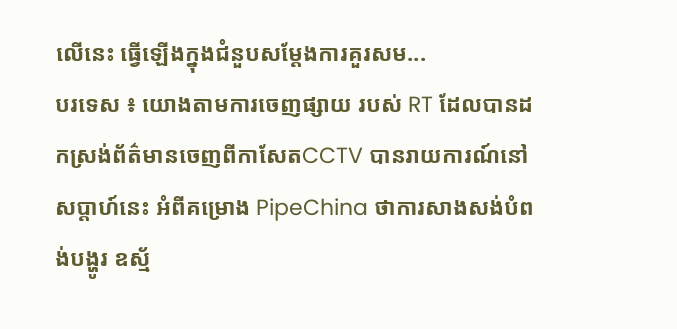លើនេះ ធ្វើឡើងក្នុងជំនួបសម្តែងការគួរសម...
បរទេស ៖ យោងតាមការចេញផ្សាយ របស់ RT ដែលបានដកស្រង់ព័ត៌មានចេញពីកាសែតCCTV បានរាយការណ៍នៅ សប្តាហ៍នេះ អំពីគម្រោង PipeChina ថាការសាងសង់បំពង់បង្ហូរ ឧស្ម័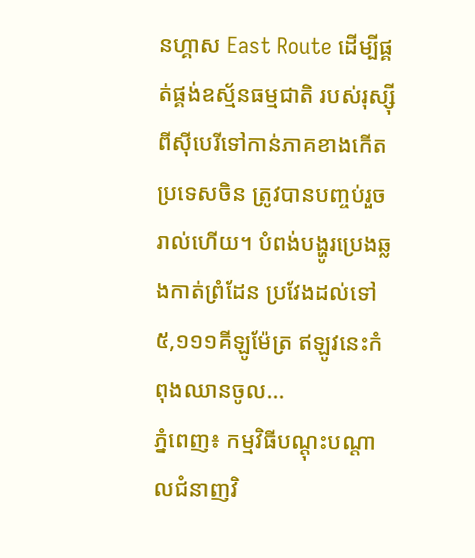នហ្គាស East Route ដើម្បីផ្គត់ផ្គង់ឧស្ម័នធម្មជាតិ របស់រុស្ស៊ី ពីស៊ីបេរីទៅកាន់ភាគខាងកើត ប្រទេសចិន ត្រូវបានបញ្ចប់រួចរាល់ហើយ។ បំពង់បង្ហូរប្រេងឆ្លងកាត់ព្រំដែន ប្រវែងដល់ទៅ៥,១១១គីឡូម៉ែត្រ ឥឡូវនេះកំពុងឈានចូល...
ភ្នំពេញ៖ កម្មវិធីបណ្តុះបណ្តាលជំនាញវិ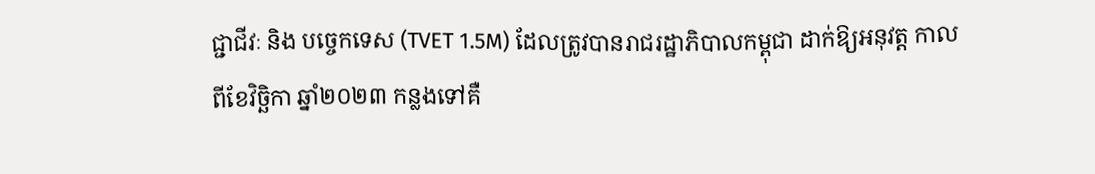ជ្ជាជីវៈ និង បច្ចេកទេស (TVET 1.5M) ដែលត្រូវបានរាជរដ្ឋាភិបាលកម្ពុជា ដាក់ឱ្យអនុវត្ត កាលពីខែវិច្ឆិកា ឆ្នាំ២០២៣ កន្លងទៅគឺ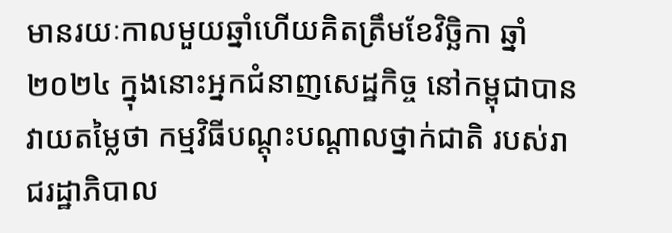មានរយៈកាលមួយឆ្នាំហើយគិតត្រឹមខែវិច្ឆិកា ឆ្នាំ២០២៤ ក្នុងនោះអ្នកជំនាញសេដ្ឋកិច្ច នៅកម្ពុជាបានវាយតម្លៃថា កម្មវិធីបណ្តុះបណ្តាលថ្នាក់ជាតិ របស់រាជរដ្ឋាភិបាល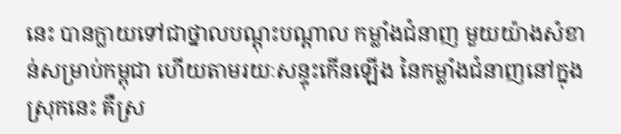នេះ បានក្លាយទៅជាថ្នាលបណ្តុះបណ្តាល កម្លាំងជំនាញ មួយយ៉ាងសំខាន់សម្រាប់កម្ពុជា ហើយតាមរយៈសន្ទុះកើនឡើង នៃកម្លាំងជំនាញនៅក្នុងស្រុកនេះ គឺស្រ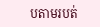បតាមរបត់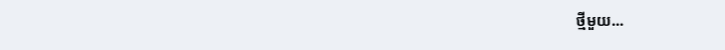ថ្មីមួយ...